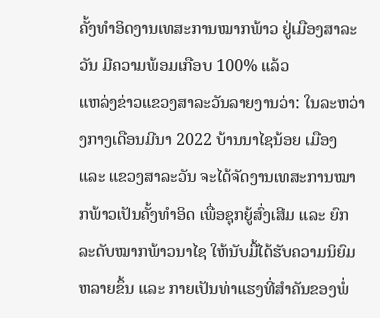ຄັ້ງທຳອິດງານເທສະການໝາກພ້າວ ຢູ່ເມືອງສາລະວັນ ມີຄວາມພ້ອມເກືອບ 100% ແລ້ວ
ແຫລ່ງຂ່າວແຂວງສາລະວັນລາຍງານວ່າ: ໃນລະຫວ່າງກາງເດືອນມີນາ 2022 ບ້ານນາໄຊນ້ອຍ ເມືອງ ແລະ ແຂວງສາລະວັນ ຈະໄດ້ຈັດງານເທສະການໝາກພ້າວເປັນຄັ້ງທຳອິດ ເພື່ອຊຸກຍູ້ສົ່ງເສີມ ແລະ ຍົກລະດັບໝາກພ້າວນາໄຊ ໃຫ້ນັບມື້ໄດ້ຮັບຄວາມນິຍົມຫລາຍຂຶ້ນ ແລະ ກາຍເປັນທ່າແຮງທີ່ສຳຄັນຂອງພໍ່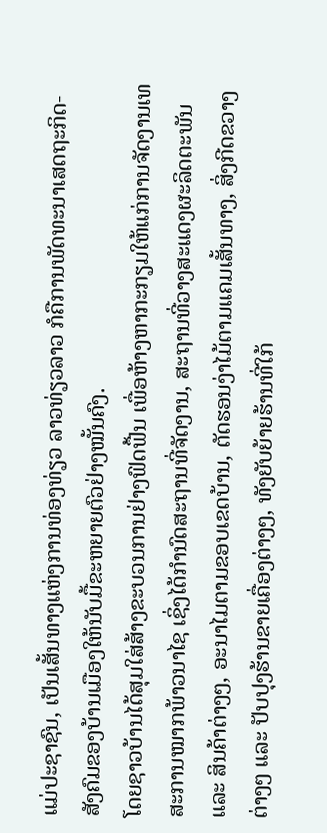ແມ່ປະຊາຊົນ, ເປັນເສັ້ນທາງແຫ່ງການທ່ອງທ່ຽວ ລາວທ່ຽວລາວ ກໍຄືການພັດທະນາເສດຖະກິດ-ສັງຄົມຂອງບ້ານເມືອງໃຫ້ນັບມື້ຂະຫຍາຍຕົວຢ່າງໝັ້ນຄົງ.
ໂດຍຊາວບ້ານໄດ້ສຸມໃສ່ສ້າງຂະບວນການຢ່າງຟົດຟື້ນ ເພື່ອຫ້າງຫາກະກຽມໃຫ້ແກ່ການຈັດງານເທສະການໝາກພ້າວນາໄຊ ເຊິ່ງໄດ້ກໍານົດສະຖານທີ່ຈັດງານ, ສະຖານທີ່ວາງສະແດງຜະລິດຕະພັນ ແລະ ສິນຄ້າຕ່າງໆ, ອະນາໄມຕາມຂອບເຂດບ້ານ, ຕັດຮອນງ່າໄມ້ຕາມແຄມເສັ້ນທາງ, ສິ່ງກີດຂວາງຕ່າງໆ ແລະ ປັບປຸງຮ້ານຂາຍເຄື່ອງຕ່າງໆ, ທັງຍັບຍ້າຍຮ້ານທີ່ໃກ້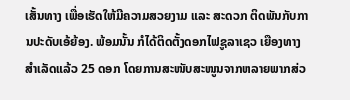ເສັ້ນທາງ ເພື່ອເຮັດໃຫ້ມີຄວາມສວຍງາມ ແລະ ສະດວກ ຕິດພັນກັບການປະດັບເອ້ຍ້ອງ. ພ້ອມນັ້ນ ກໍໄດ້ຕິດຕັ້ງດອກໄຟຊູລາເຊວ ເຍືອງທາງ ສຳເລັດແລ້ວ 25 ດອກ ໂດຍການສະໜັບສະໜູນຈາກຫລາຍພາກສ່ວ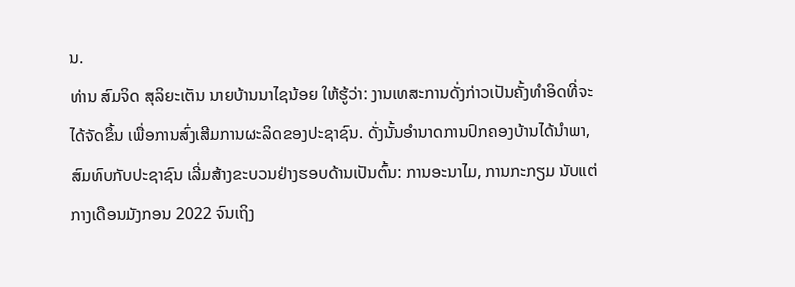ນ.
ທ່ານ ສົມຈິດ ສຸລິຍະເຕັນ ນາຍບ້ານນາໄຊນ້ອຍ ໃຫ້ຮູ້ວ່າ: ງານເທສະການດັ່ງກ່າວເປັນຄັ້ງທຳອິດທີ່ຈະໄດ້ຈັດຂຶ້ນ ເພື່ອການສົ່ງເສີມການຜະລິດຂອງປະຊາຊົນ. ດັ່ງນັ້ນອຳນາດການປົກຄອງບ້ານໄດ້ນຳພາ, ສົມທົບກັບປະຊາຊົນ ເລີ່ມສ້າງຂະບວນຢ່າງຮອບດ້ານເປັນຕົ້ນ: ການອະນາໄມ, ການກະກຽມ ນັບແຕ່ກາງເດືອນມັງກອນ 2022 ຈົນເຖິງ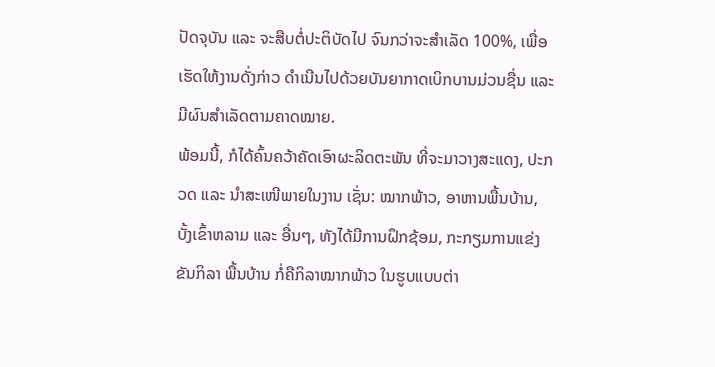ປັດຈຸບັນ ແລະ ຈະສືບຕໍ່ປະຕິບັດໄປ ຈົນກວ່າຈະສຳເລັດ 100%, ເພື່ອເຮັດໃຫ້ງານດັ່ງກ່າວ ດໍາເນີນໄປດ້ວຍບັນຍາກາດເບິກບານມ່ວນຊື່ນ ແລະ ມີຜົນສຳເລັດຕາມຄາດໝາຍ.
ພ້ອມນີ້, ກໍໄດ້ຄົ້ນຄວ້າຄັດເອົາຜະລິດຕະພັນ ທີ່ຈະມາວາງສະແດງ, ປະກວດ ແລະ ນຳສະເໜີພາຍໃນງານ ເຊັ່ນ: ໝາກພ້າວ, ອາຫານພື້ນບ້ານ, ບັ້ງເຂົ້າຫລາມ ແລະ ອື່ນໆ, ທັງໄດ້ມີການຝຶກຊ້ອມ, ກະກຽມການແຂ່ງຂັນກິລາ ພື້ນບ້ານ ກໍ່ຄືກິລາໝາກພ້າວ ໃນຮູບແບບຕ່າ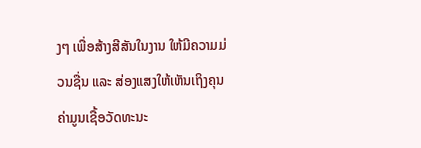ງໆ ເພື່ອສ້າງສີສັນໃນງານ ໃຫ້ມີຄວາມມ່ວນຊື່ນ ແລະ ສ່ອງແສງໃຫ້ເຫັນເຖິງຄຸນຄ່າມູນເຊື້ອວັດທະນະ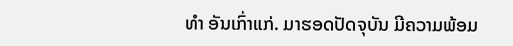ທຳ ອັນເກົ່າແກ່. ມາຮອດປັດຈຸບັນ ມີຄວາມພ້ອມ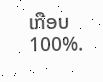ເກືອບ 100%.